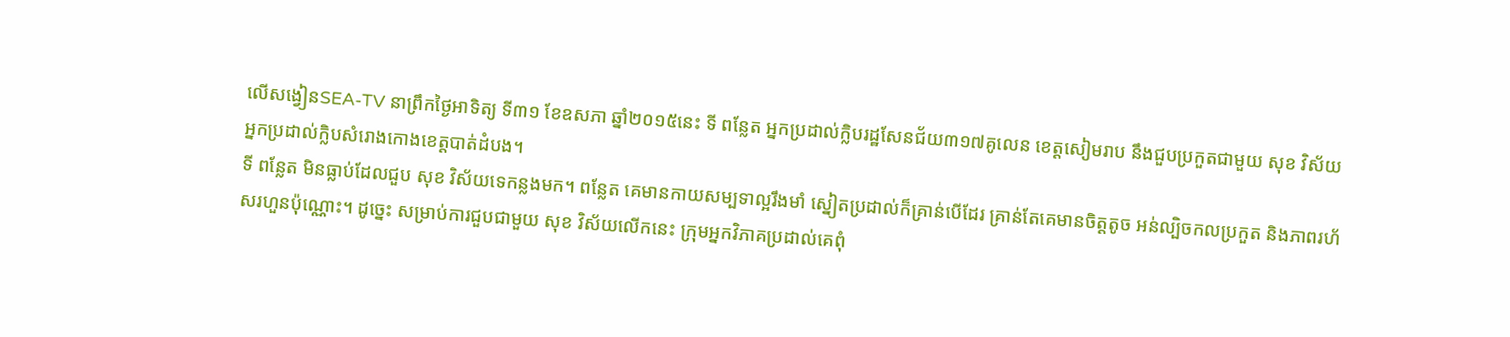លើសង្វៀនSEA-TV នាព្រឹកថ្ងៃអាទិត្យ ទី៣១ ខែឧសភា ឆ្នាំ២០១៥នេះ ទី ពន្លែត អ្នកប្រដាល់ក្លិបរដ្ឋសែនជ័យ៣១៧គូលេន ខេត្តសៀមរាប នឹងជួបប្រកួតជាមួយ សុខ វិស័យ អ្នកប្រដាល់ក្លិបសំរោងកោងខេត្តបាត់ដំបង។
ទី ពន្លែត មិនធ្លាប់ដែលជួប សុខ វិស័យទេកន្លងមក។ ពន្លែត គេមានកាយសម្បទាល្អរឹងមាំ ស្នៀតប្រដាល់ក៏គ្រាន់បើដែរ គ្រាន់តែគេមានចិត្តតូច អន់ល្បិចកលប្រកួត និងភាពរហ័សរហួនប៉ុណ្ណោះ។ ដូច្នេះ សម្រាប់ការជួបជាមួយ សុខ វិស័យលើកនេះ ក្រុមអ្នកវិភាគប្រដាល់គេពុំ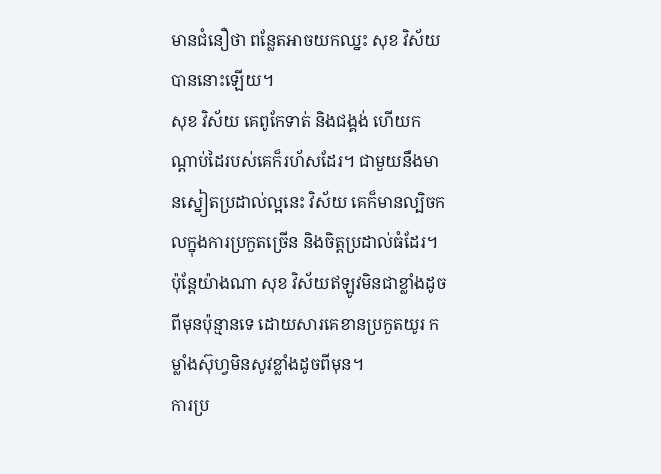មានជំនឿថា ពន្លែតអាចយកឈ្នះ សុខ វិស័យ បាននោះឡើយ។
សុខ វិស័យ គេពូកែទាត់ និងជង្គង់ ហើយកណ្ដាប់ដៃរបស់គេក៏រហ័សដែរ។ ជាមួយនឹងមានស្នៀតប្រដាល់ល្អនេះ វិស័យ គេក៏មានល្បិចកលក្នុងការប្រកួតច្រើន និងចិត្តប្រដាល់ធំដែរ។ ប៉ុន្តែយ៉ាងណា សុខ វិស័យឥឡូវមិនជាខ្លាំងដូចពីមុនប៉ុន្មានទេ ដោយសារគេខានប្រកួតយូរ កម្លាំងស៊ុហ្វមិនសូវខ្លាំងដូចពីមុន។
ការប្រ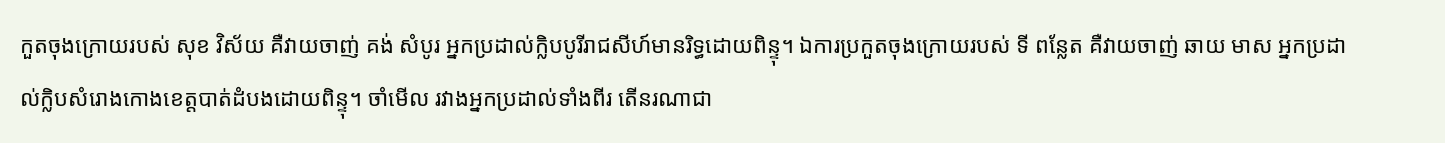កួតចុងក្រោយរបស់ សុខ វិស័យ គឺវាយចាញ់ គង់ សំបូរ អ្នកប្រដាល់ក្លិបបូរីរាជសីហ៍មានរិទ្ធដោយពិន្ទុ។ ឯការប្រកួតចុងក្រោយរបស់ ទី ពន្លែត គឺវាយចាញ់ ឆាយ មាស អ្នកប្រដាល់ក្លិបសំរោងកោងខេត្តបាត់ដំបងដោយពិន្ទុ។ ចាំមើល រវាងអ្នកប្រដាល់ទាំងពីរ តើនរណាជា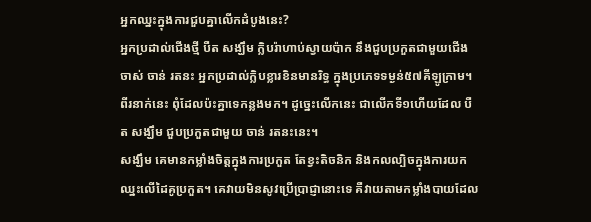អ្នកឈ្នះក្នុងការជួបគ្នាលើកដំបូងនេះ?
អ្នកប្រដាល់ជើងថ្មី បឺត សង្ឃឹម ក្លិបរ៉ាហាប់ស្វាយប៉ាក នឹងជួបប្រកួតជាមួយជើងចាស់ ចាន់ រតនះ អ្នកប្រដាល់ក្លិបខ្លារខិនមានរិទ្ធ ក្នុងប្រភេទទម្ងន់៥៧គីឡូក្រាម។ ពីរនាក់នេះ ពុំដែលប៉ះគ្នាទេកន្លងមក។ ដូច្នេះលើកនេះ ជាលើកទី១ហើយដែល បឺត សង្ឃឹម ជួបប្រកួតជាមួយ ចាន់ រតនះនេះ។
សង្ឃឹម គេមានកម្លាំងចិត្តក្នុងការប្រកួត តែខ្វះតិចនិក និងកលល្បិចក្នុងការយកឈ្នះលើដៃគូប្រកួត។ គេវាយមិនសូវប្រើប្រាជ្ញានោះទេ គឺវាយតាមកម្លាំងបាយដែល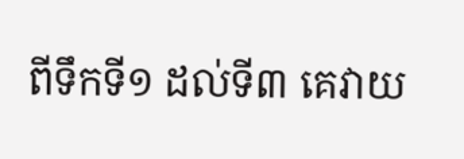ពីទឹកទី១ ដល់ទី៣ គេវាយ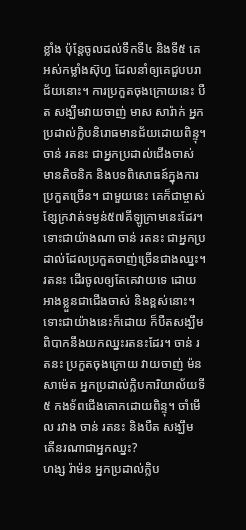ខ្លាំង ប៉ុន្តែចូលដល់ទឹកទី៤ និងទី៥ គេអស់កម្លាំងស៊ុហ្វ ដែលនាំឲ្យគេជួបបរាជ័យនោះ។ ការប្រកួតចុងក្រោយនេះ បឺត សង្ឃឹមវាយចាញ់ មាស សារ៉ាក់ អ្នកប្រដាល់ក្លិបនិរោធមានជ័យដោយពិន្ទុ។
ចាន់ រតនះ ជាអ្នកប្រដាល់ជើងចាស់ មានតិចនិក និងបទពិសោធន៍ក្នុងការប្រកួតច្រើន។ ជាមួយនេះ គេក៏ជាម្ចាស់ខ្សែក្រវាត់ទម្ងន់៥៧គីឡូក្រាមនេះដែរ។ ទោះជាយ៉ាងណា ចាន់ រតនះ ជាអ្នកប្រដាល់ដែលប្រកួតចាញ់ច្រើនជាងឈ្នះ។ រតនះ ដើរចូលឲ្យតែគេវាយទេ ដោយអាងខ្លួនជាជើងចាស់ និងខ្ពស់នោះ។
ទោះជាយ៉ាងនេះក៏ដោយ ក៏បឺតសង្ឃឹមពិបាកនឹងយកឈ្នះរតនះដែរ។ ចាន់ រតនះ ប្រកួតចុងក្រោយ វាយចាញ់ ម៉ន សាម៉េត អ្នកប្រដាល់ក្លិបការិយាល័យទី៥ កងទ័ពជើងគោកដោយពិន្ទុ។ ចាំមើល រវាង ចាន់ រតនះ និងបឺត សង្ឃឹម តើនរណាជាអ្នកឈ្នះ?
ហង្ស រ៉ាម៉ន អ្នកប្រដាល់ក្លិប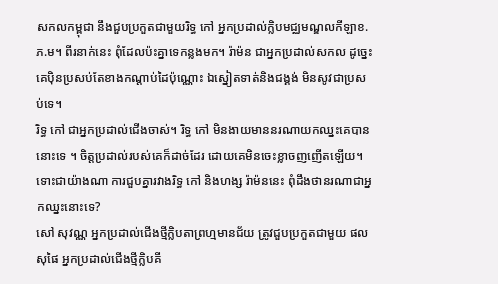សកលកម្ពុជា នឹងជួបប្រកួតជាមួយរិទ្ធ កៅ អ្នកប្រដាល់ក្លិបមជ្ឈមណ្ឌលកីឡាខ.ភ.ម។ ពីរនាក់នេះ ពុំដែលប៉ះគ្នាទេកន្លងមក។ រ៉ាម៉ន ជាអ្នកប្រដាល់សកល ដូច្នេះគេប៉ិនប្រសប់តែខាងកណ្ដាប់ដៃប៉ុណ្ណោះ ឯស្នៀតទាត់និងជង្គង់ មិនសូវជាប្រសប់ទេ។
រិទ្ធ កៅ ជាអ្នកប្រដាល់ជើងចាស់។ រិទ្ធ កៅ មិនងាយមាននរណាយកឈ្នះគេបាននោះទេ ។ ចិត្តប្រដាល់របស់គេក៏ដាច់ដែរ ដោយគេមិនចេះខ្លាចញញើតឡើយ។ ទោះជាយ៉ាងណា ការជួបគ្នារវាងរិទ្ធ កៅ និងហង្ស រ៉ាម៉ននេះ ពុំដឹងថានរណាជាអ្នកឈ្នះនោះទេ?
សៅ សុវណ្ណ អ្នកប្រដាល់ជើងថ្មីក្លិបតាព្រហ្មមានជ័យ ត្រូវជួបប្រកួតជាមួយ ផល សុផៃ អ្នកប្រដាល់ជើងថ្មីក្លិបគី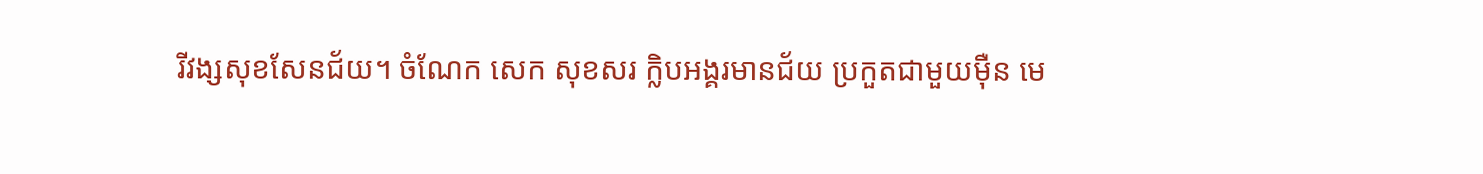រីវង្សសុខសែនជ័យ។ ចំណែក សេក សុខសរ ក្លិបអង្គរមានជ័យ ប្រកួតជាមួយម៉ឺន មេ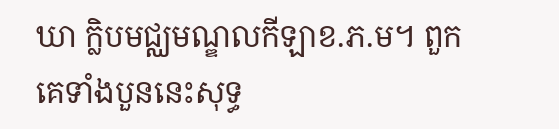ឃា ក្លិបមជ្ឈមណ្ឌលកីឡាខ.ភ.ម។ ពួកគេទាំងបួននេះសុទ្ធ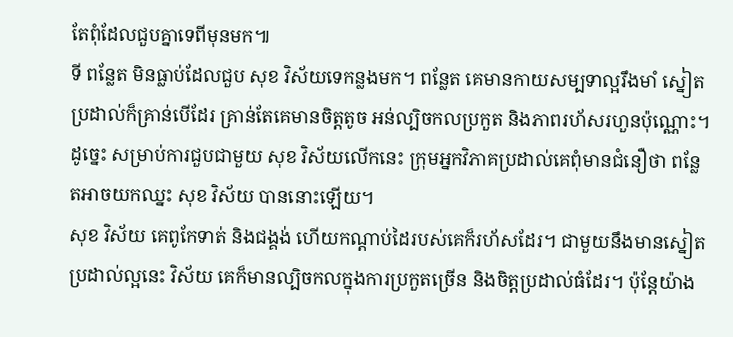តែពុំដែលជួបគ្នាទេពីមុនមក៕
ទី ពន្លែត មិនធ្លាប់ដែលជួប សុខ វិស័យទេកន្លងមក។ ពន្លែត គេមានកាយសម្បទាល្អរឹងមាំ ស្នៀតប្រដាល់ក៏គ្រាន់បើដែរ គ្រាន់តែគេមានចិត្តតូច អន់ល្បិចកលប្រកួត និងភាពរហ័សរហួនប៉ុណ្ណោះ។ ដូច្នេះ សម្រាប់ការជួបជាមួយ សុខ វិស័យលើកនេះ ក្រុមអ្នកវិភាគប្រដាល់គេពុំមានជំនឿថា ពន្លែតអាចយកឈ្នះ សុខ វិស័យ បាននោះឡើយ។
សុខ វិស័យ គេពូកែទាត់ និងជង្គង់ ហើយកណ្ដាប់ដៃរបស់គេក៏រហ័សដែរ។ ជាមួយនឹងមានស្នៀតប្រដាល់ល្អនេះ វិស័យ គេក៏មានល្បិចកលក្នុងការប្រកួតច្រើន និងចិត្តប្រដាល់ធំដែរ។ ប៉ុន្តែយ៉ាង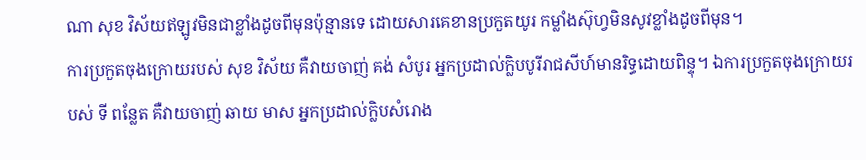ណា សុខ វិស័យឥឡូវមិនជាខ្លាំងដូចពីមុនប៉ុន្មានទេ ដោយសារគេខានប្រកួតយូរ កម្លាំងស៊ុហ្វមិនសូវខ្លាំងដូចពីមុន។
ការប្រកួតចុងក្រោយរបស់ សុខ វិស័យ គឺវាយចាញ់ គង់ សំបូរ អ្នកប្រដាល់ក្លិបបូរីរាជសីហ៍មានរិទ្ធដោយពិន្ទុ។ ឯការប្រកួតចុងក្រោយរបស់ ទី ពន្លែត គឺវាយចាញ់ ឆាយ មាស អ្នកប្រដាល់ក្លិបសំរោង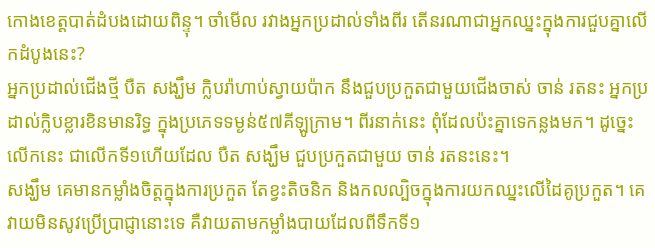កោងខេត្តបាត់ដំបងដោយពិន្ទុ។ ចាំមើល រវាងអ្នកប្រដាល់ទាំងពីរ តើនរណាជាអ្នកឈ្នះក្នុងការជួបគ្នាលើកដំបូងនេះ?
អ្នកប្រដាល់ជើងថ្មី បឺត សង្ឃឹម ក្លិបរ៉ាហាប់ស្វាយប៉ាក នឹងជួបប្រកួតជាមួយជើងចាស់ ចាន់ រតនះ អ្នកប្រដាល់ក្លិបខ្លារខិនមានរិទ្ធ ក្នុងប្រភេទទម្ងន់៥៧គីឡូក្រាម។ ពីរនាក់នេះ ពុំដែលប៉ះគ្នាទេកន្លងមក។ ដូច្នេះលើកនេះ ជាលើកទី១ហើយដែល បឺត សង្ឃឹម ជួបប្រកួតជាមួយ ចាន់ រតនះនេះ។
សង្ឃឹម គេមានកម្លាំងចិត្តក្នុងការប្រកួត តែខ្វះតិចនិក និងកលល្បិចក្នុងការយកឈ្នះលើដៃគូប្រកួត។ គេវាយមិនសូវប្រើប្រាជ្ញានោះទេ គឺវាយតាមកម្លាំងបាយដែលពីទឹកទី១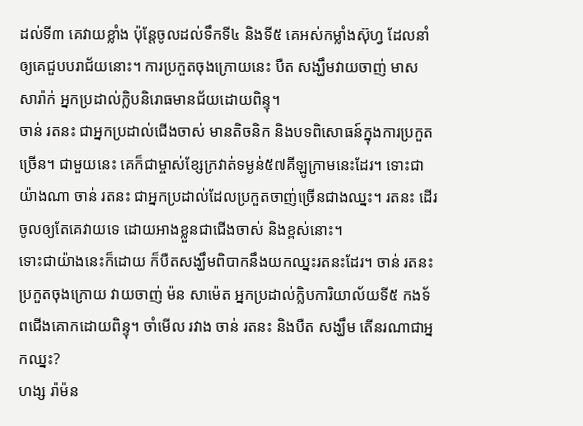ដល់ទី៣ គេវាយខ្លាំង ប៉ុន្តែចូលដល់ទឹកទី៤ និងទី៥ គេអស់កម្លាំងស៊ុហ្វ ដែលនាំឲ្យគេជួបបរាជ័យនោះ។ ការប្រកួតចុងក្រោយនេះ បឺត សង្ឃឹមវាយចាញ់ មាស សារ៉ាក់ អ្នកប្រដាល់ក្លិបនិរោធមានជ័យដោយពិន្ទុ។
ចាន់ រតនះ ជាអ្នកប្រដាល់ជើងចាស់ មានតិចនិក និងបទពិសោធន៍ក្នុងការប្រកួតច្រើន។ ជាមួយនេះ គេក៏ជាម្ចាស់ខ្សែក្រវាត់ទម្ងន់៥៧គីឡូក្រាមនេះដែរ។ ទោះជាយ៉ាងណា ចាន់ រតនះ ជាអ្នកប្រដាល់ដែលប្រកួតចាញ់ច្រើនជាងឈ្នះ។ រតនះ ដើរចូលឲ្យតែគេវាយទេ ដោយអាងខ្លួនជាជើងចាស់ និងខ្ពស់នោះ។
ទោះជាយ៉ាងនេះក៏ដោយ ក៏បឺតសង្ឃឹមពិបាកនឹងយកឈ្នះរតនះដែរ។ ចាន់ រតនះ ប្រកួតចុងក្រោយ វាយចាញ់ ម៉ន សាម៉េត អ្នកប្រដាល់ក្លិបការិយាល័យទី៥ កងទ័ពជើងគោកដោយពិន្ទុ។ ចាំមើល រវាង ចាន់ រតនះ និងបឺត សង្ឃឹម តើនរណាជាអ្នកឈ្នះ?
ហង្ស រ៉ាម៉ន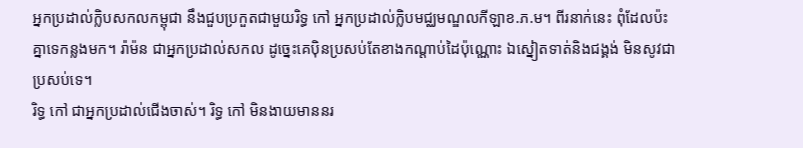អ្នកប្រដាល់ក្លិបសកលកម្ពុជា នឹងជួបប្រកួតជាមួយរិទ្ធ កៅ អ្នកប្រដាល់ក្លិបមជ្ឈមណ្ឌលកីឡាខ.ភ.ម។ ពីរនាក់នេះ ពុំដែលប៉ះគ្នាទេកន្លងមក។ រ៉ាម៉ន ជាអ្នកប្រដាល់សកល ដូច្នេះគេប៉ិនប្រសប់តែខាងកណ្ដាប់ដៃប៉ុណ្ណោះ ឯស្នៀតទាត់និងជង្គង់ មិនសូវជាប្រសប់ទេ។
រិទ្ធ កៅ ជាអ្នកប្រដាល់ជើងចាស់។ រិទ្ធ កៅ មិនងាយមាននរ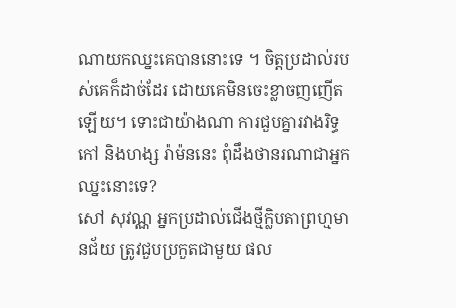ណាយកឈ្នះគេបាននោះទេ ។ ចិត្តប្រដាល់របស់គេក៏ដាច់ដែរ ដោយគេមិនចេះខ្លាចញញើតឡើយ។ ទោះជាយ៉ាងណា ការជួបគ្នារវាងរិទ្ធ កៅ និងហង្ស រ៉ាម៉ននេះ ពុំដឹងថានរណាជាអ្នកឈ្នះនោះទេ?
សៅ សុវណ្ណ អ្នកប្រដាល់ជើងថ្មីក្លិបតាព្រហ្មមានជ័យ ត្រូវជួបប្រកួតជាមួយ ផល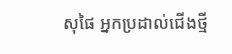សុផៃ អ្នកប្រដាល់ជើងថ្មី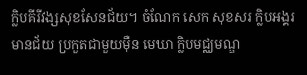ក្លិបគីរីវង្សសុខសែនជ័យ។ ចំណែក សេក សុខសរ ក្លិបអង្គរមានជ័យ ប្រកួតជាមួយម៉ឺន មេឃា ក្លិបមជ្ឈមណ្ឌ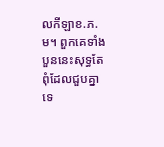លកីឡាខ.ភ.ម។ ពួកគេទាំងបួននេះសុទ្ធតែពុំដែលជួបគ្នាទេ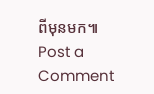ពីមុនមក៕
Post a Comment